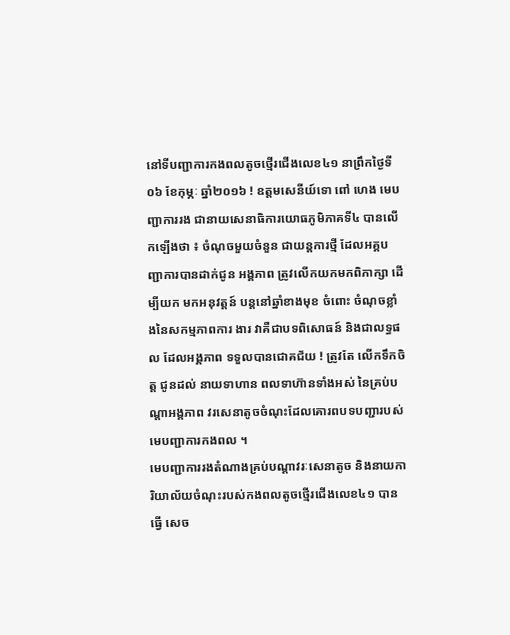នៅទីបញ្ជាការកងពលតូចថ្មើរជើងលេខ៤១ នាព្រឹកថ្ងៃទី០៦ ខែកុម្ភៈ ឆ្នាំ២០១៦ ! ឧត្តមសេនីយ៍ទោ ពៅ ហេង មេបញ្ជាការរង ជានាយសេនាធិការយោធភូមិភាគទី៤ បានលើកឡើងថា ៖ ចំណុចមួយចំនួន ជាយន្តការថ្មី ដែលអគ្គបញ្ជាការបានដាក់ជូន អង្គភាព ត្រូវលើកយកមកពិភាក្សា ដើម្បីយក មកអនុវត្តន៍ បន្តនៅឆ្នាំខាងមុខ ចំពោះ ចំណុចខ្លាំងនៃសកម្មភាពការ ងារ វាគឺជាបទពិសោធន៍ និងជាលទ្ធផល ដែលអង្គភាព ទទួលបានជោគជ័យ ! ត្រូវតែ លើកទឹកចិត្ត ជូនដល់ នាយទាហាន ពលទាហ៊ានទាំងអស់ នៃគ្រប់បណ្តាអង្គភាព វរសេនាតូចចំណុះដែលគោរពបទបញ្ជារបស់ មេបញ្ជាការកងពល ។
មេបញ្ជាការរងតំណាងគ្រប់បណ្តាវរៈសេនាតូច និងនាយការិយាល័យចំណុះរបស់កងពលតូចថ្មើរជើងលេខ៤១ បានធ្វើ សេច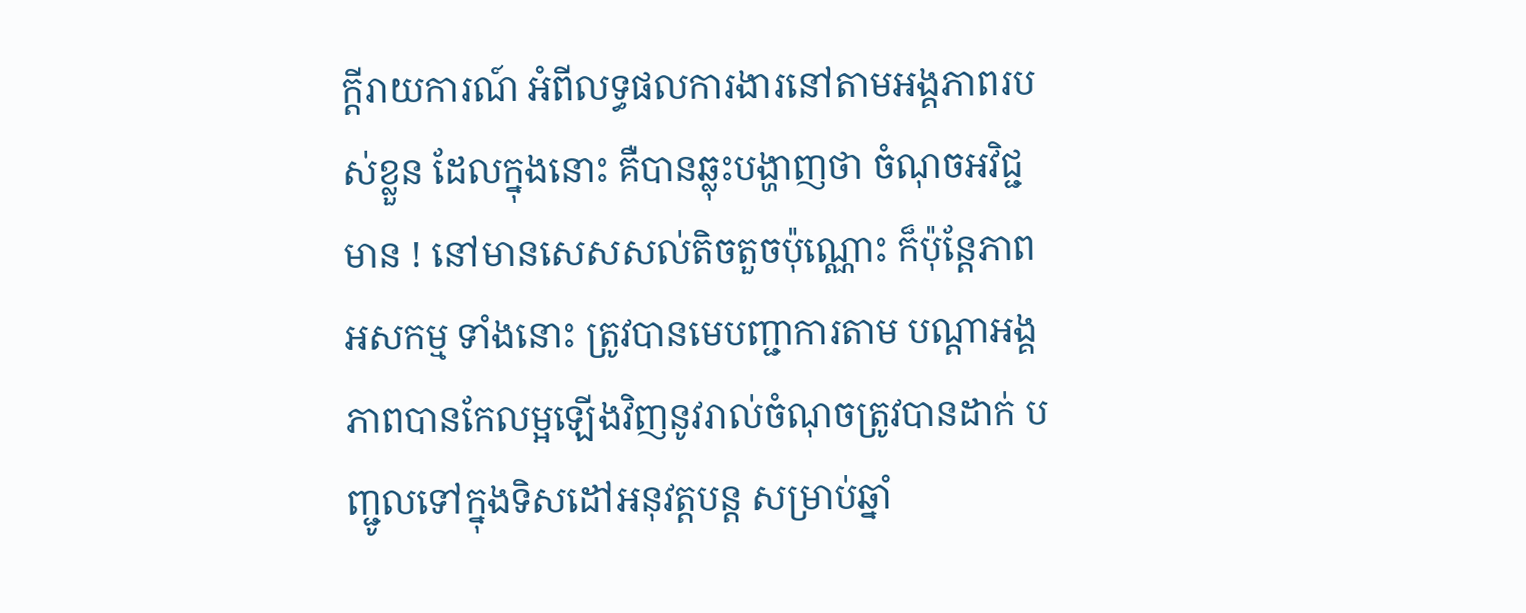ក្តីរាយការណ៍ អំពីលទ្ធផលការងារនៅតាមអង្គភាពរបស់ខ្លួន ដែលក្នុងនោះ គឺបានឆ្លុះបង្ហាញថា ចំណុចអវិជ្ជមាន ! នៅមានសេសសល់តិចតួចប៉ុណ្ណោះ ក៏ប៉ុន្តែភាពអសកម្ម ទាំងនោះ ត្រូវបានមេបញ្ជាការតាម បណ្តាអង្គភាពបានកែលម្អឡើងវិញនូវរាល់ចំណុចត្រូវបានដាក់ បញ្ជូលទៅក្នុងទិសដៅអនុវត្តបន្ត សម្រាប់ឆ្នាំ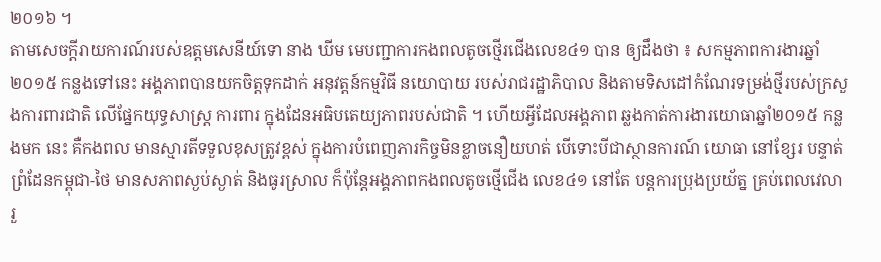២០១៦ ។
តាមសេចក្តីរាយការណ៍របស់ឧត្តមសេនីយ៍ទោ នាង ឃីម មេបញ្ជាការកងពលតូចថ្មើរជើងលេខ៤១ បាន ឲ្យដឹងថា ៖ សកម្មភាពការងារឆ្នាំ២០១៥ កន្លងទៅនេះ អង្គភាពបានយកចិត្តទុកដាក់ អនុវត្តន៍កម្មវិធី នយោបាយ របស់រាជរដ្ឋាភិបាល និងតាមទិសដៅកំណែរទម្រង់ថ្មីរបស់ក្រសួងការពារជាតិ លើផ្នែកយុទ្ធសាស្រ្ត ការពារ ក្នុងដែនអធិបតេយ្យភាពរបស់ជាតិ ។ ហើយអ្វីដែលអង្គភាព ឆ្លងកាត់ការងារយោធាឆ្នាំ២០១៥ កន្លងមក នេះ គឺកងពល មានស្មារតីទទួលខុសត្រូវខ្ពស់ ក្នុងការបំពេញភារកិច្ចមិនខ្លាចនឿយហត់ បើទោះបីជាស្ថានការណ៍ យោធា នៅខ្សែរ បន្ទាត់ព្រំដែនកម្ពុជា-ថៃ មានសភាពស្ងប់ស្ងាត់ និងធូរស្រាល ក៏ប៉ុន្តែអង្គភាពកងពលតូចថ្មើជើង លេខ៤១ នៅតែ បន្តការប្រុងប្រយ័ត្ន គ្រប់ពេលវេលា រួ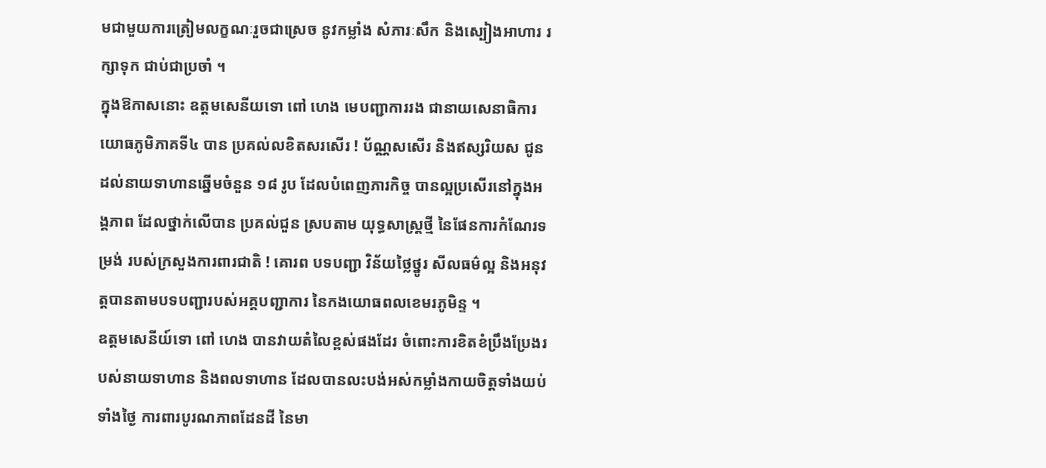មជាមួយការត្រៀមលក្ខណៈរួចជាស្រេច នូវកម្លាំង សំភារៈសឹក និងស្បៀងអាហារ រក្សាទុក ជាប់ជាប្រចាំ ។
ក្នុងឱកាសនោះ ឧត្តមសេនីយទោ ពៅ ហេង មេបញ្ជាការរង ជានាយសេនាធិការយោធភូមិភាគទី៤ បាន ប្រគល់លខិតសរសើរ ! ប័ណ្ណសសើរ និងឥស្សរិយស ជូនដល់នាយទាហានឆ្នើមចំនួន ១៨ រូប ដែលបំពេញភារកិច្ច បានល្អប្រសើរនៅក្នុងអង្គភាព ដែលថ្នាក់លើបាន ប្រគល់ជួន ស្របតាម យុទ្ធសាស្រ្តថ្មី នៃផែនការកំណែរទម្រង់ របស់ក្រសួងការពារជាតិ ! គោរព បទបញ្ជា វិន័យថ្លៃថ្នូរ សីលធម៌ល្អ និងអនុវត្តបានតាមបទបញ្ជារបស់អគ្គបញ្ជាការ នៃកងយោធពលខេមរភូមិន្ទ ។
ឧត្តមសេនីយ៍ទោ ពៅ ហេង បានវាយតំលៃខ្ពស់ផងដែរ ចំពោះការខិតខំប្រឹងប្រែងរបស់នាយទាហាន និងពលទាហាន ដែលបានលះបង់អស់កម្លាំងកាយចិត្តទាំងយប់ទាំងថ្ងៃ ការពារបូរណភាពដែនដី នៃមា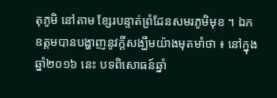តុភូមិ នៅតាម ខ្សែរបន្ទាត់ព្រំដែនសមរភូមិមុខ ។ ឯកឧត្តមបានបង្ហាញនូវក្តីសង្ឃឹមយ៉ាងមុតមាំថា ៖ នៅក្នុងឆ្នាំ២០១៦ នេះ បទពិសោធន៍ឆ្នាំ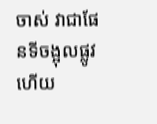ចាស់ វាជាផែនទីចង្អុលផ្លូវ ហើយ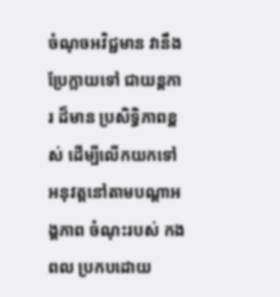ចំណុចអវិជ្ជមាន វានឹងប្រែក្លាយទៅ ជាយន្តការ ដ៏មាន ប្រសិទ្ធិភាពខ្ពស់ ដើម្បីលើកយកទៅអនុវត្តនៅតាមបណ្តាអង្គភាព ចំណុះរបស់ កងពល ប្រកបដោយ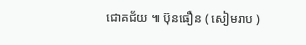ជោគជ័យ ៕ ប៊ុនធឿន ( សៀមរាប )